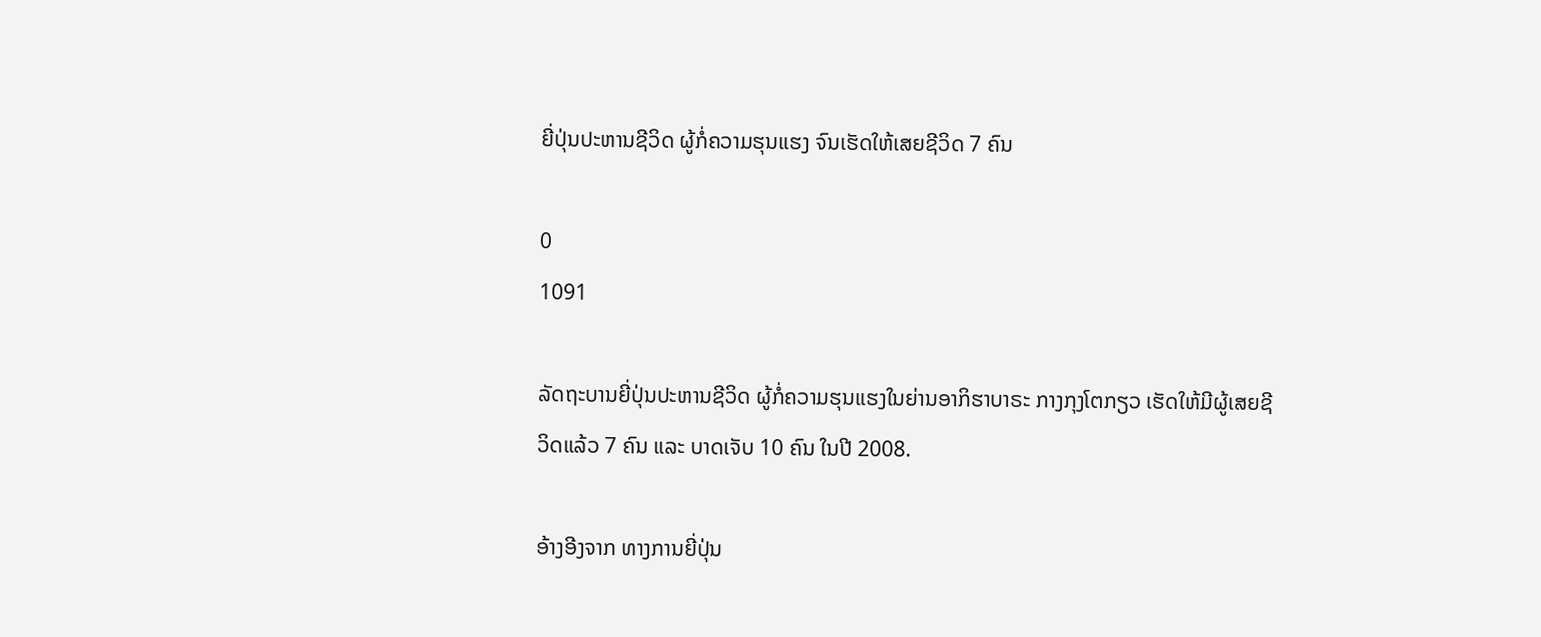ຍີ່ປຸ່ນປະຫານຊີວິດ ຜູ້ກໍ່ຄວາມຮຸນແຮງ ຈົນເຮັດໃຫ້ເສຍຊີວິດ 7 ຄົນ

0
1091

ລັດຖະບານຍີ່ປຸ່ນປະຫານຊີວິດ ຜູ້ກໍ່ຄວາມຮຸນແຮງໃນຍ່ານອາກິຮາບາຣະ ກາງກຸງໂຕກຽວ ເຮັດໃຫ້ມີຜູ້ເສຍຊີວິດແລ້ວ 7 ຄົນ ແລະ ບາດເຈັບ 10 ຄົນ ໃນປີ 2008.

ອ້າງອີງຈາກ ທາງການຍີ່ປຸ່ນ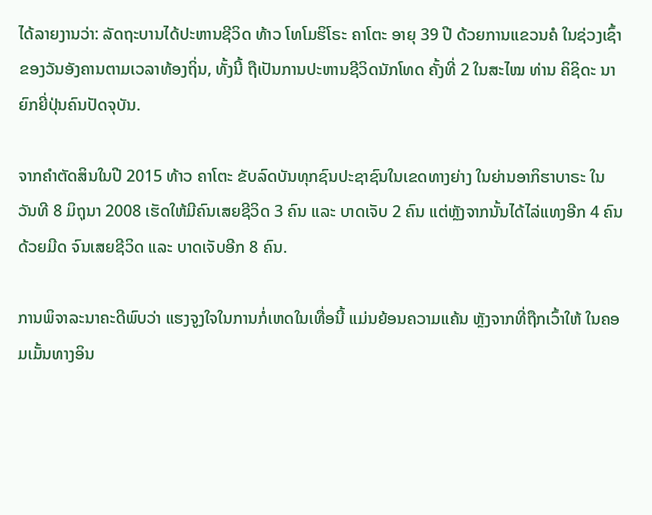ໄດ້ລາຍງານວ່າ: ລັດຖະບານໄດ້ປະຫານຊີວິດ ທ້າວ ໂທໂມຮິໂຣະ ຄາໂຕະ ອາຍຸ 39 ປີ ດ້ວຍການແຂວນຄໍ ໃນຊ່ວງເຊົ້າຂອງວັນອັງຄານຕາມເວລາທ້ອງຖິ່ນ, ທັ້ງນີ້ ຖືເປັນການປະຫານຊີວິດນັກໂທດ ຄັ້ງທີ່ 2 ໃນສະໄໝ ທ່ານ ຄິຊິດະ ນາຍົກຍີ່ປຸ່ນຄົນປັດຈຸບັນ.

ຈາກຄຳຕັດສິນໃນປີ 2015 ທ້າວ ຄາໂຕະ ຂັບລົດບັນທຸກຊົນປະຊາຊົນໃນເຂດທາງຍ່າງ ໃນຍ່ານອາກິຮາບາຣະ ໃນວັນທີ 8 ມິຖຸນາ 2008 ເຮັດໃຫ້ມີຄົນເສຍຊີວິດ 3 ຄົນ ແລະ ບາດເຈັບ 2 ຄົນ ແຕ່ຫຼັງຈາກນັ້ນໄດ້ໄລ່ແທງອີກ 4 ຄົນດ້ວຍມີດ ຈົນເສຍຊີວິດ ແລະ ບາດເຈັບອີກ 8 ຄົນ.

ການພິຈາລະນາຄະດີພົບວ່າ ແຮງຈູງໃຈໃນການກໍ່ເຫດໃນເທື່ອນີ້ ແມ່ນຍ້ອນຄວາມແຄ້ນ ຫຼັງຈາກທີ່ຖືກເວົ້າໃຫ້ ໃນຄອມເມັ້ນທາງອິນ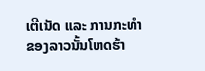ເຕີເນັດ ແລະ ການກະທຳຂອງລາວນັ້ນໂຫດຮ້າ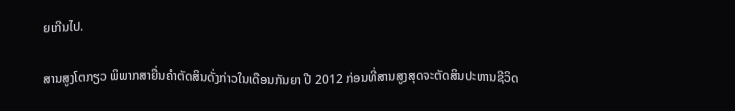ຍເກີນໄປ.

ສານສູງໂຕກຽວ ພິພາກສາຍື່ນຄຳຕັດສິນດັ່ງກ່າວໃນເດືອນກັນຍາ ປີ 2012 ກ່ອນທີ່ສານສູງສຸດຈະຕັດສິນປະຫານຊີວິດ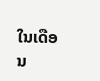ໃນເດືອນ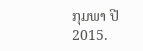ກຸມພາ ປີ 2015.